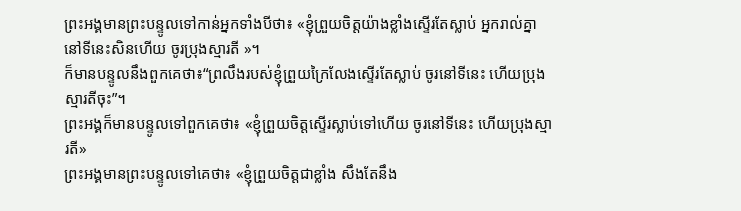ព្រះអង្គមានព្រះបន្ទូលទៅកាន់អ្នកទាំងបីថា៖ «ខ្ញុំព្រួយចិត្តយ៉ាងខ្លាំងស្ទើរតែស្លាប់ អ្នករាល់គ្នានៅទីនេះសិនហើយ ចូរប្រុងស្មារតី »។
ក៏មានបន្ទូលនឹងពួកគេថា៖“ព្រលឹងរបស់ខ្ញុំព្រួយក្រៃលែងស្ទើរតែស្លាប់ ចូរនៅទីនេះ ហើយប្រុងស្មារតីចុះ”។
ព្រះអង្គក៏មានបន្ទូលទៅពួកគេថា៖ «ខ្ញុំព្រួយចិត្ដស្ទើរស្លាប់ទៅហើយ ចូរនៅទីនេះ ហើយប្រុងស្មារតី»
ព្រះអង្គមានព្រះបន្ទូលទៅគេថា៖ «ខ្ញុំព្រួយចិត្តជាខ្លាំង សឹងតែនឹង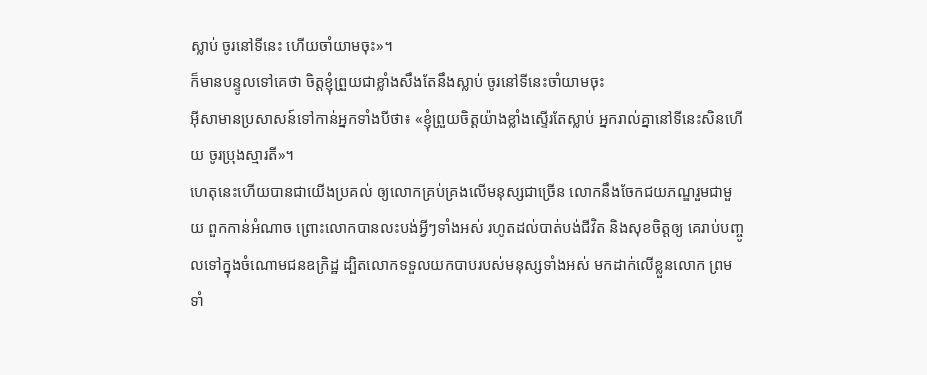ស្លាប់ ចូរនៅទីនេះ ហើយចាំយាមចុះ»។
ក៏មានបន្ទូលទៅគេថា ចិត្តខ្ញុំព្រួយជាខ្លាំងសឹងតែនឹងស្លាប់ ចូរនៅទីនេះចាំយាមចុះ
អ៊ីសាមានប្រសាសន៍ទៅកាន់អ្នកទាំងបីថា៖ «ខ្ញុំព្រួយចិត្ដយ៉ាងខ្លាំងស្ទើរតែស្លាប់ អ្នករាល់គ្នានៅទីនេះសិនហើយ ចូរប្រុងស្មារតី»។
ហេតុនេះហើយបានជាយើងប្រគល់ ឲ្យលោកគ្រប់គ្រងលើមនុស្សជាច្រើន លោកនឹងចែកជយភណ្ឌរួមជាមួយ ពួកកាន់អំណាច ព្រោះលោកបានលះបង់អ្វីៗទាំងអស់ រហូតដល់បាត់បង់ជីវិត និងសុខចិត្តឲ្យ គេរាប់បញ្ចូលទៅក្នុងចំណោមជនឧក្រិដ្ឋ ដ្បិតលោកទទួលយកបាបរបស់មនុស្សទាំងអស់ មកដាក់លើខ្លួនលោក ព្រមទាំ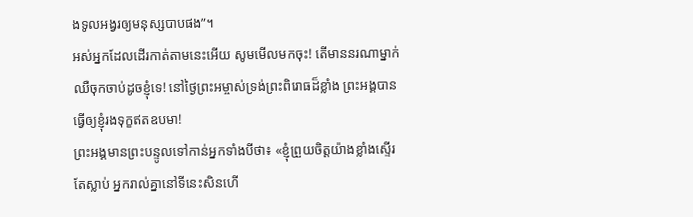ងទូលអង្វរឲ្យមនុស្សបាបផង”។
អស់អ្នកដែលដើរកាត់តាមនេះអើយ សូមមើលមកចុះ! តើមាននរណាម្នាក់ឈឺចុកចាប់ដូចខ្ញុំទេ! នៅថ្ងៃព្រះអម្ចាស់ទ្រង់ព្រះពិរោធដ៏ខ្លាំង ព្រះអង្គបានធ្វើឲ្យខ្ញុំរងទុក្ខឥតឧបមា!
ព្រះអង្គមានព្រះបន្ទូលទៅកាន់អ្នកទាំងបីថា៖ «ខ្ញុំព្រួយចិត្តយ៉ាងខ្លាំងស្ទើរតែស្លាប់ អ្នករាល់គ្នានៅទីនេះសិនហើ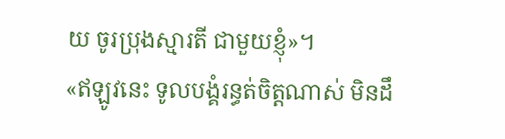យ ចូរប្រុងស្មារតី ជាមួយខ្ញុំ»។
«ឥឡូវនេះ ទូលបង្គំរន្ធត់ចិត្តណាស់ មិនដឹ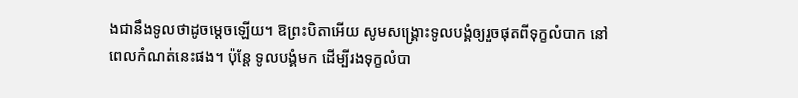ងជានឹងទូលថាដូចម្ដេចឡើយ។ ឱព្រះបិតាអើយ សូមសង្គ្រោះទូលបង្គំឲ្យរួចផុតពីទុក្ខលំបាក នៅពេលកំណត់នេះផង។ ប៉ុន្តែ ទូលបង្គំមក ដើម្បីរងទុក្ខលំបា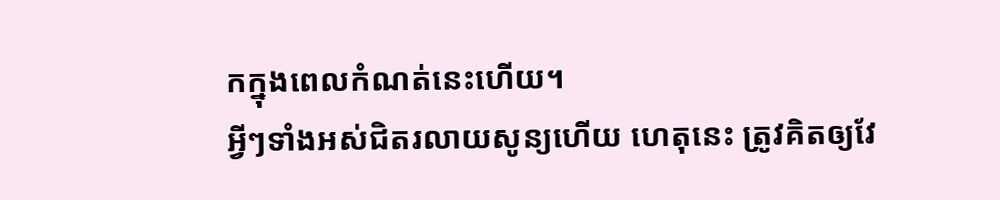កក្នុងពេលកំណត់នេះហើយ។
អ្វីៗទាំងអស់ជិតរលាយសូន្យហើយ ហេតុនេះ ត្រូវគិតឲ្យវែ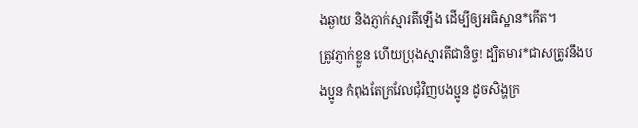ងឆ្ងាយ និងភ្ញាក់ស្មារតីឡើង ដើម្បីឲ្យអធិស្ឋាន*កើត។
ត្រូវភ្ញាក់ខ្លួន ហើយប្រុងស្មារតីជានិច្ច! ដ្បិតមារ*ជាសត្រូវនឹងបងប្អូន កំពុងតែក្រវែលជុំវិញបងប្អូន ដូចសិង្ហក្រ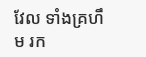វែល ទាំងគ្រហឹម រក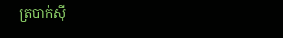ត្របាក់ស៊ី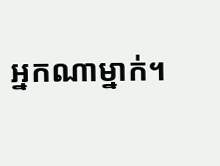អ្នកណាម្នាក់។